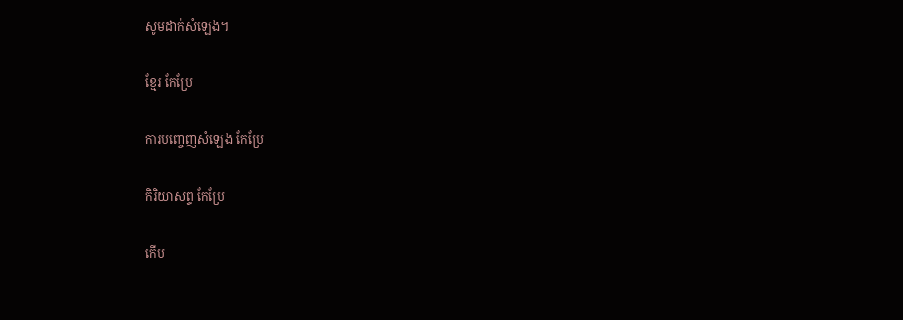សូមដាក់សំឡេង។

ខ្មែរ កែប្រែ

ការបញ្ចេញសំឡេង កែប្រែ

កិរិយាសព្ទ កែប្រែ

កើប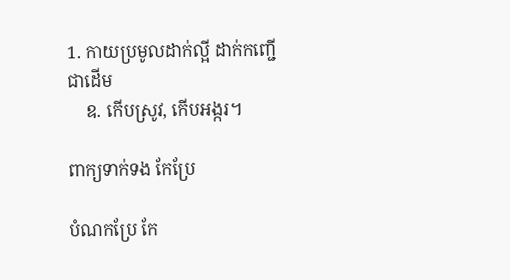1. កាយប្រមូលដាក់ល្អី ដាក់កញ្ជើជាដើម
    ឧ. កើបស្រូវ, កើបអង្ករ។

ពាក្យទាក់ទង កែប្រែ

បំណកប្រែ កែ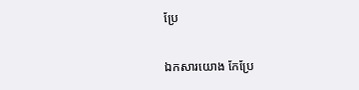ប្រែ

ឯកសារយោង កែប្រែ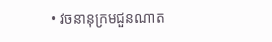• វចនានុក្រមជួនណាត